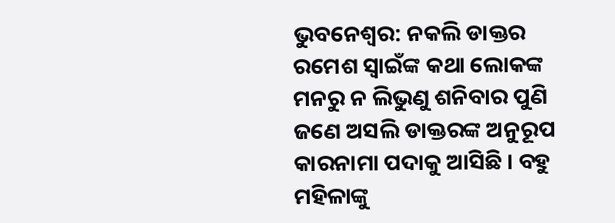ଭୁବନେଶ୍ୱର: ନକଲି ଡାକ୍ତର ରମେଶ ସ୍ୱାଇଁଙ୍କ କଥା ଲୋକଙ୍କ ମନରୁ ନ ଲିଭୁଣୁ ଶନିବାର ପୁଣି ଜଣେ ଅସଲି ଡାକ୍ତରଙ୍କ ଅନୁରୂପ କାରନାମା ପଦାକୁ ଆସିଛି । ବହୁ ମହିଳାଙ୍କୁ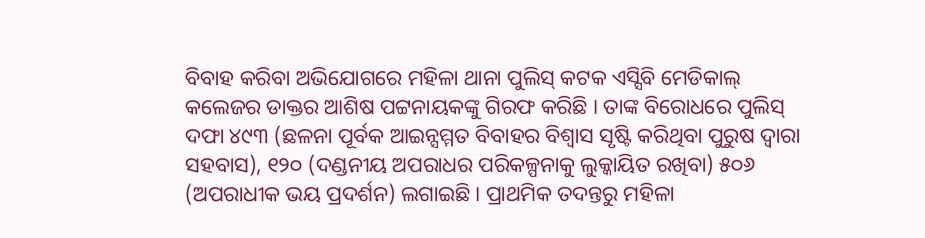ବିବାହ କରିବା ଅଭିଯୋଗରେ ମହିଳା ଥାନା ପୁଲିସ୍ କଟକ ଏସ୍ସିବି ମେଡିକାଲ୍ କଲେଜର ଡାକ୍ତର ଆଶିଷ ପଟ୍ଟନାୟକଙ୍କୁ ଗିରଫ କରିଛି । ତାଙ୍କ ବିରୋଧରେ ପୁଲିସ୍ ଦଫା ୪୯୩ (ଛଳନା ପୂର୍ବକ ଆଇନ୍ସମ୍ମତ ବିବାହର ବିଶ୍ୱାସ ସୃଷ୍ଟି କରିଥିବା ପୁରୁଷ ଦ୍ୱାରା ସହବାସ), ୧୨୦ (ଦଣ୍ଡନୀୟ ଅପରାଧର ପରିକଳ୍ପନାକୁ ଲୁକ୍କାୟିତ ରଖିବା) ୫୦୬ (ଅପରାଧୀକ ଭୟ ପ୍ରଦର୍ଶନ) ଲଗାଇଛି । ପ୍ରାଥମିକ ତଦନ୍ତରୁ ମହିଳା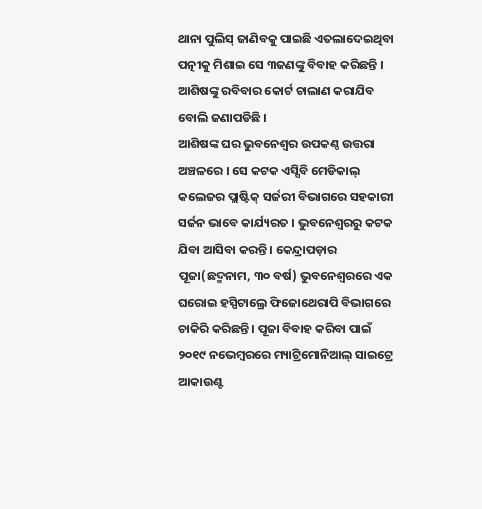ଥାନା ପୁଲିସ୍ ଜାଣିବକୁ ପାଇଛି ଏତଲାଦେଇଥିବା ପତ୍ନୀକୁ ମିଶାଇ ସେ ୩ଜଣଙ୍କୁ ବିବାହ କରିଛନ୍ତି । ଆଶିଷଙ୍କୁ ରବିବାର କୋର୍ଟ ଚାଲାଣ କରାଯିବ ବୋଲି ଜଣାପଡିଛି ।
ଆଶିଷଙ୍କ ଘର ଭୁବନେଶ୍ୱର ଉପକଣ୍ଠ ଉତ୍ତରା ଅଞ୍ଚଳରେ । ସେ କଟକ ଏସ୍ସିବି ମେଡିକାଲ୍ କଲେଜର ପ୍ଲାଷ୍ଟିକ୍ ସର୍ଜରୀ ବିଭାଗରେ ସହକାରୀ ସର୍ଜନ ଭାବେ କାର୍ଯ୍ୟରତ । ଭୁବନେଶ୍ୱରରୁ କଟକ ଯିବା ଆସିବା କରନ୍ତି । କେନ୍ଦ୍ରାପଡ଼ାର ପୂଜା(ଛଦ୍ମନାମ, ୩୦ ବର୍ଷ) ଭୁବନେଶ୍ୱରରେ ଏକ ଘରୋଇ ହସ୍ପିଟାଲ୍ରେ ଫିଜୋଥେରାପି ବିଭାଗରେ ଚାକିରି କରିଛନ୍ତି । ପୂଜା ବିବାହ କରିବା ପାଇଁ ୨୦୧୯ ନଭେମ୍ବରରେ ମ୍ୟାଟ୍ରିମୋନିଆଲ୍ ସାଇଟ୍ରେ ଆକାଉଣ୍ଟ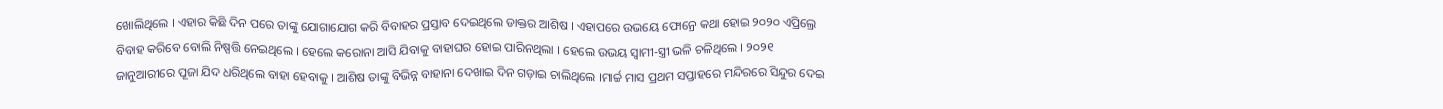ଖୋଲିଥିଲେ । ଏହାର କିଛି ଦିନ ପରେ ତାଙ୍କୁ ଯୋଗାଯୋଗ କରି ବିବାହର ପ୍ରସ୍ତାବ ଦେଇଥିଲେ ଡାକ୍ତର ଆଶିଷ । ଏହାପରେ ଉଭୟେ ଫୋନ୍ରେ କଥା ହୋଇ ୨୦୨୦ ଏପ୍ରିଲ୍ରେ ବିବାହ କରିବେ ବୋଲି ନିଷ୍ପତ୍ତି ନେଇଥିଲେ । ହେଲେ କରୋନା ଆସି ଯିବାକୁ ବାହାଘର ହୋଇ ପାରିନଥିଲା । ହେଲେ ଉଭୟ ସ୍ୱାମୀ-ସ୍ତ୍ରୀ ଭଳି ଚଳିଥିଲେ । ୨୦୨୧ ଜାନୁଆରୀରେ ପୂଜା ଯିଦ ଧରିଥିଲେ ବାହା ହେବାକୁ । ଆଶିଷ ତାଙ୍କୁ ବିଭିନ୍ନ ବାହାନା ଦେଖାଇ ଦିନ ଗଡ଼ାଇ ଚାଲିଥିଲେ ।ମାର୍ଚ୍ଚ ମାସ ପ୍ରଥମ ସପ୍ତାହରେ ମନ୍ଦିରରେ ସିନ୍ଦୁର ଦେଇ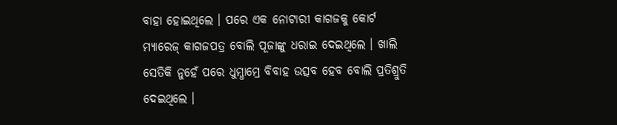ବାହା ହୋଇଥିଲେ । ପରେ ଏକ ନୋଟାରୀ କାଗଜକୁ କୋର୍ଟ ମ୍ୟାରେଜ୍ କାଗଜପତ୍ର ବୋଲି ପୂଜାଙ୍କୁ ଧରାଇ ଦେଇଥିଲେ । ଖାଲି ସେତିକି ନୁହେଁ ପରେ ଧୁମ୍ଧାମ୍ରେ ବିବାହ ଉତ୍ସବ ହେବ ବୋଲି ପ୍ରତିଶ୍ରୁତି ଦେଇଥିଲେ ।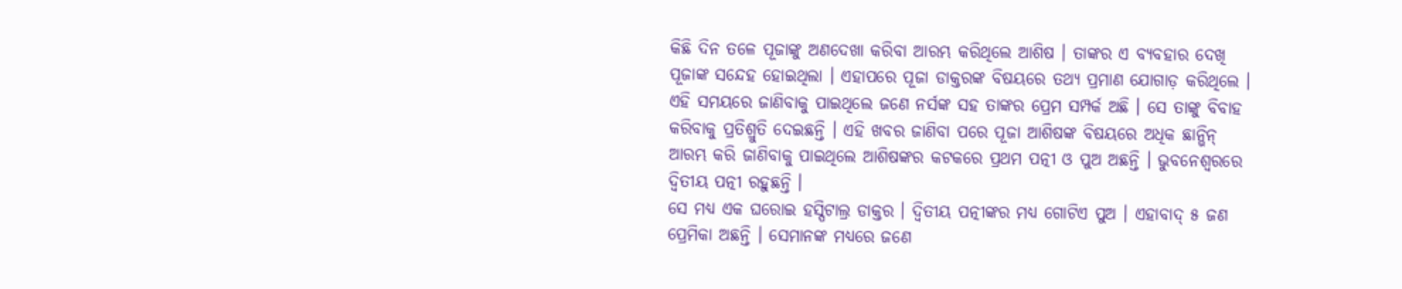କିଛି ଦିନ ତଳେ ପୂଜାଙ୍କୁ ଅଣଦେଖା କରିବା ଆରମ୍ଭ କରିଥିଲେ ଆଶିଷ । ତାଙ୍କର ଏ ବ୍ୟବହାର ଦେଖି ପୂଜାଙ୍କ ସନ୍ଦେହ ହୋଇଥିଲା । ଏହାପରେ ପୂଜା ଡାକ୍ତରଙ୍କ ବିଷୟରେ ତଥ୍ୟ ପ୍ରମାଣ ଯୋଗାଡ଼ କରିଥିଲେ । ଏହି ସମୟରେ ଜାଣିବାକୁ ପାଇଥିଲେ ଜଣେ ନର୍ସଙ୍କ ସହ ତାଙ୍କର ପ୍ରେମ ସମ୍ପର୍କ ଅଛି । ସେ ତାଙ୍କୁ ବିବାହ କରିବାକୁ ପ୍ରତିଶ୍ରୁତି ଦେଇଛନ୍ତି । ଏହି ଖବର ଜାଣିବା ପରେ ପୂଜା ଆଶିଷଙ୍କ ବିଷୟରେ ଅଧିକ ଛାନ୍ଭିନ୍ ଆରମ୍ଭ କରି ଜାଣିବାକୁ ପାଇଥିଲେ ଆଶିଷଙ୍କର କଟକରେ ପ୍ରଥମ ପତ୍ନୀ ଓ ପୁଅ ଅଛନ୍ତି । ଭୁବନେଶ୍ୱରରେ ଦ୍ୱିତୀୟ ପତ୍ନୀ ରହୁଛନ୍ତି ।
ସେ ମଧ୍ୟ ଏକ ଘରୋଇ ହସ୍ପିଟାଲ୍ର ଡାକ୍ତର । ଦ୍ୱିତୀୟ ପତ୍ନୀଙ୍କର ମଧ୍ୟ ଗୋଟିଏ ପୁଅ । ଏହାବାଦ୍ ୫ ଜଣ ପ୍ରେମିକା ଅଛନ୍ତି । ସେମାନଙ୍କ ମଧ୍ୟରେ ଜଣେ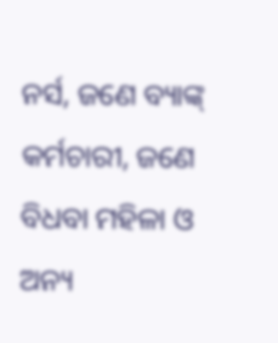ନର୍ସ, ଜଣେ ବ୍ୟାଙ୍କ୍ କର୍ମଚାରୀ, ଜଣେ ବିଧବା ମହିଳା ଓ ଅନ୍ୟ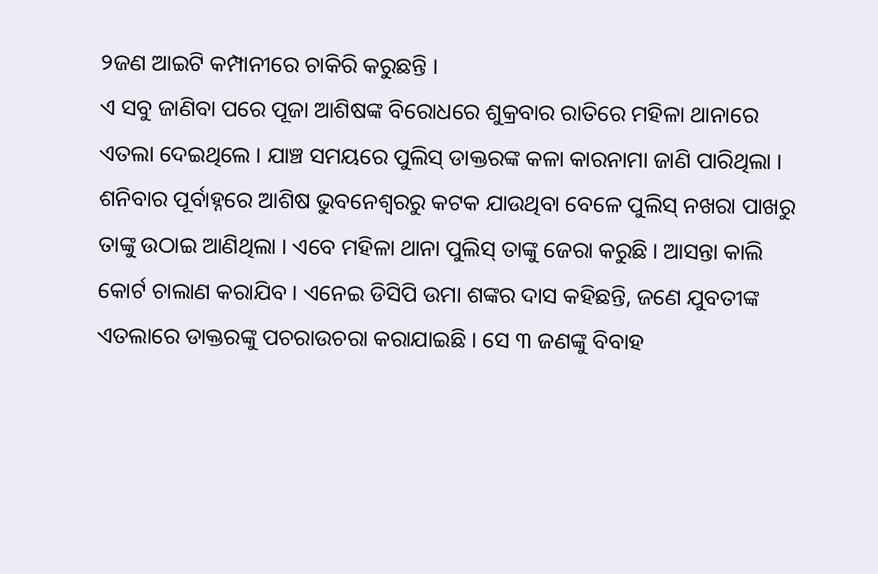୨ଜଣ ଆଇଟି କମ୍ପାନୀରେ ଚାକିରି କରୁଛନ୍ତି ।
ଏ ସବୁ ଜାଣିବା ପରେ ପୂଜା ଆଶିଷଙ୍କ ବିରୋଧରେ ଶୁକ୍ରବାର ରାତିରେ ମହିଳା ଥାନାରେ ଏତଲା ଦେଇଥିଲେ । ଯାଞ୍ଚ ସମୟରେ ପୁଲିସ୍ ଡାକ୍ତରଙ୍କ କଳା କାରନାମା ଜାଣି ପାରିଥିଲା ।
ଶନିବାର ପୂର୍ବାହ୍ନରେ ଆଶିଷ ଭୁବନେଶ୍ୱରରୁ କଟକ ଯାଉଥିବା ବେଳେ ପୁଲିସ୍ ନଖରା ପାଖରୁ ତାଙ୍କୁ ଉଠାଇ ଆଣିଥିଲା । ଏବେ ମହିଳା ଥାନା ପୁଲିସ୍ ତାଙ୍କୁ ଜେରା କରୁଛି । ଆସନ୍ତା କାଲି କୋର୍ଟ ଚାଲାଣ କରାଯିବ । ଏନେଇ ଡିସିପି ଉମା ଶଙ୍କର ଦାସ କହିଛନ୍ତି, ଜଣେ ଯୁବତୀଙ୍କ ଏତଲାରେ ଡାକ୍ତରଙ୍କୁ ପଚରାଉଚରା କରାଯାଇଛି । ସେ ୩ ଜଣଙ୍କୁ ବିବାହ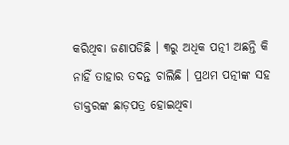କରିଥିବା ଜଣାପଡିଛି । ୩ରୁ ଅଧିକ ପତ୍ନୀ ଅଛନ୍ତି କି ନାହିଁ ତାହାର ତଦନ୍ତ ଚାଲିଛି । ପ୍ରଥମ ପତ୍ନୀଙ୍କ ସହ ଡାକ୍ତରଙ୍କ ଛାଡ଼ପତ୍ର ହୋଇଥିବା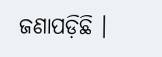ଜଣାପଡ଼ିଛି ।